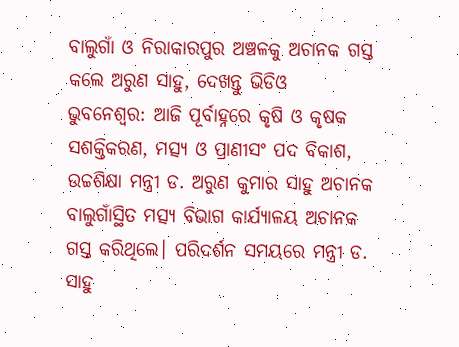ବାଲୁଗାଁ ଓ ନିରାକାରପୁର ଅଞ୍ଚଳକୁ ଅଚାନକ ଗସ୍ତ କଲେ ଅରୁଣ ସାହୁ, ଦେଖନ୍ତୁ ଭିଡିଓ
ଭୁବନେଶ୍ବର: ଆଜି ପୂର୍ବାହ୍ନରେ କୃଷି ଓ କୃଷକ ସଶକ୍ତିକରଣ, ମତ୍ସ୍ୟ ଓ ପ୍ରାଣୀସଂ ପଦ ବିକାଶ, ଉଚ୍ଚଶିକ୍ଷା ମନ୍ତ୍ରୀ ଡ. ଅରୁଣ କୁମାର ସାହୁ ଅଚାନକ ବାଲୁଗାଁସ୍ଥିତ ମତ୍ସ୍ୟ ବିଭାଗ କାର୍ଯ୍ୟାଳୟ ଅଚାନକ ଗସ୍ତ କରିଥିଲେ। ପରିଦର୍ଶନ ସମୟରେ ମନ୍ତ୍ରୀ ଡ. ସାହୁ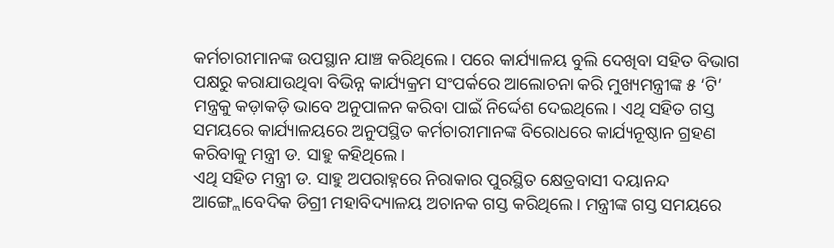କର୍ମଚାରୀମାନଙ୍କ ଉପସ୍ଥାନ ଯାଞ୍ଚ କରିଥିଲେ। ପରେ କାର୍ଯ୍ୟାଳୟ ବୁଲି ଦେଖିବା ସହିତ ବିଭାଗ ପକ୍ଷରୁ କରାଯାଉଥିବା ବିଭିନ୍ନ କାର୍ଯ୍ୟକ୍ରମ ସଂପର୍କରେ ଆଲୋଚନା କରି ମୁଖ୍ୟମନ୍ତ୍ରୀଙ୍କ ୫ ‘ଟି’ ମନ୍ତ୍ରକୁ କଡ଼ାକଡ଼ି ଭାବେ ଅନୁପାଳନ କରିବା ପାଇଁ ନିର୍ଦ୍ଦେଶ ଦେଇଥିଲେ। ଏଥି ସହିତ ଗସ୍ତ ସମୟରେ କାର୍ଯ୍ୟାଳୟରେ ଅନୁପସ୍ଥିତ କର୍ମଚାରୀମାନଙ୍କ ବିରୋଧରେ କାର୍ଯ୍ୟନୂଷ୍ଠାନ ଗ୍ରହଣ କରିବାକୁ ମନ୍ତ୍ରୀ ଡ. ସାହୁ କହିଥିଲେ।
ଏଥି ସହିତ ମନ୍ତ୍ରୀ ଡ. ସାହୁ ଅପରାହ୍ନରେ ନିରାକାର ପୁରସ୍ଥିତ କ୍ଷେତ୍ରବାସୀ ଦୟାନନ୍ଦ ଆଙ୍ଗ୍ଲୋବେଦିକ ଡିଗ୍ରୀ ମହାବିଦ୍ୟାଳୟ ଅଚାନକ ଗସ୍ତ କରିଥିଲେ। ମନ୍ତ୍ରୀଙ୍କ ଗସ୍ତ ସମୟରେ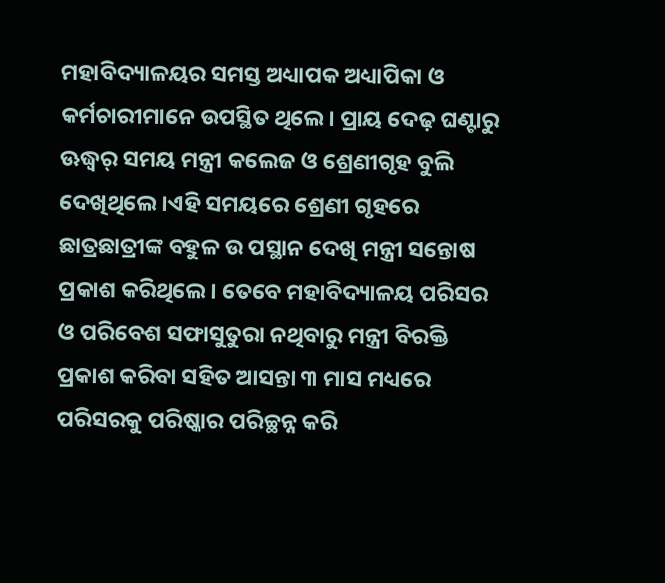ମହାବିଦ୍ୟାଳୟର ସମସ୍ତ ଅଧ୍ୟାପକ ଅଧ୍ୟାପିକା ଓ କର୍ମଚାରୀମାନେ ଉପସ୍ଥିତ ଥିଲେ। ପ୍ରାୟ ଦେଢ଼ ଘଣ୍ଟାରୁ ଊଦ୍ଧ୍ୱର୍ ସମୟ ମନ୍ତ୍ରୀ କଲେଜ ଓ ଶ୍ରେଣୀଗୃହ ବୁଲି ଦେଖିଥିଲେ ।ଏହି ସମୟରେ ଶ୍ରେଣୀ ଗୃହରେ ଛାତ୍ରଛାତ୍ରୀଙ୍କ ବହୁଳ ଉ ପସ୍ଥାନ ଦେଖି ମନ୍ତ୍ରୀ ସନ୍ତୋଷ ପ୍ରକାଶ କରିଥିଲେ। ତେବେ ମହାବିଦ୍ୟାଳୟ ପରିସର ଓ ପରିବେଶ ସଫାସୁତୁରା ନଥିବାରୁ ମନ୍ତ୍ରୀ ବିରକ୍ତି ପ୍ରକାଶ କରିବା ସହିତ ଆସନ୍ତା ୩ ମାସ ମଧ୍ୟରେ ପରିସରକୁ ପରିଷ୍କାର ପରିଚ୍ଛନ୍ନ କରି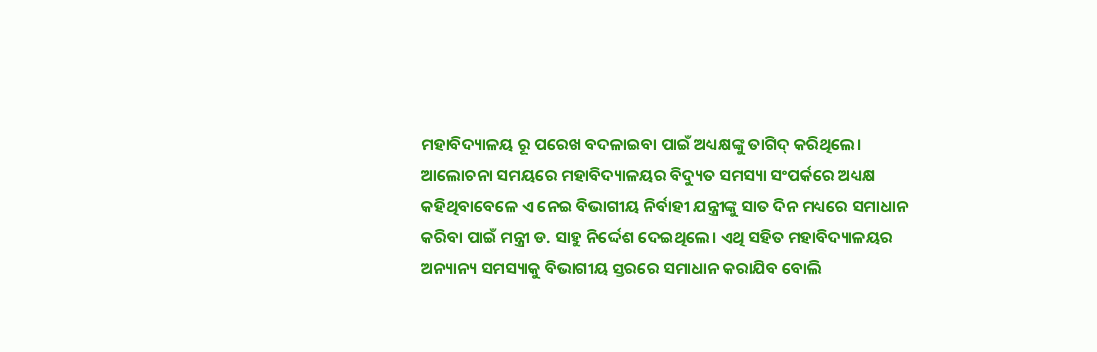ମହାବିଦ୍ୟାଳୟ ରୂ ପରେଖ ବଦଳାଇବା ପାଇଁ ଅଧ୍ୟକ୍ଷଙ୍କୁ ତାଗିଦ୍ କରିଥିଲେ।
ଆଲୋଚନା ସମୟରେ ମହାବିଦ୍ୟାଳୟର ବିଦ୍ୟୁତ ସମସ୍ୟା ସଂପର୍କରେ ଅଧ୍ୟକ୍ଷ କହିଥିବାବେଳେ ଏ ନେଇ ବିଭାଗୀୟ ନିର୍ବାହୀ ଯନ୍ତ୍ରୀଙ୍କୁ ସାତ ଦିନ ମଧ୍ୟରେ ସମାଧାନ କରିବା ପାଇଁ ମନ୍ତ୍ରୀ ଡ. ସାହୁ ନିର୍ଦ୍ଦେଶ ଦେଇଥିଲେ। ଏଥି ସହିତ ମହାବିଦ୍ୟାଳୟର ଅନ୍ୟାନ୍ୟ ସମସ୍ୟାକୁ ବିଭାଗୀୟ ସ୍ତରରେ ସମାଧାନ କରାଯିବ ବୋଲି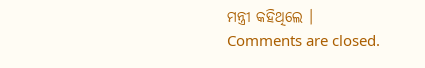ମନ୍ତ୍ରୀ କହିଥିଲେ ।
Comments are closed.